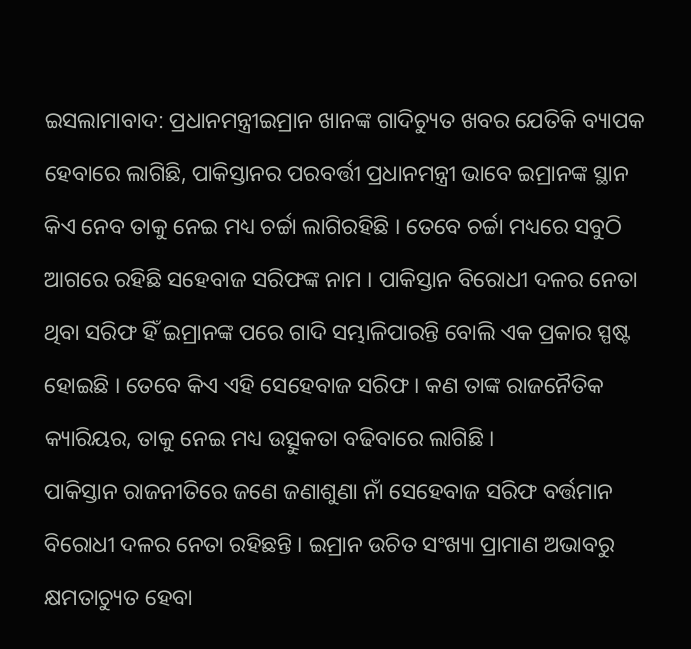ଇସଲାମାବାଦ: ପ୍ରଧାନମନ୍ତ୍ରୀଇମ୍ରାନ ଖାନଙ୍କ ଗାଦିଚ୍ୟୁତ ଖବର ଯେତିକି ବ୍ୟାପକ ହେବାରେ ଲାଗିଛି, ପାକିସ୍ତାନର ପରବର୍ତ୍ତୀ ପ୍ରଧାନମନ୍ତ୍ରୀ ଭାବେ ଇମ୍ରାନଙ୍କ ସ୍ଥାନ କିଏ ନେବ ତାକୁ ନେଇ ମଧ୍ୟ ଚର୍ଚ୍ଚା ଲାଗିରହିଛି । ତେବେ ଚର୍ଚ୍ଚା ମଧ୍ୟରେ ସବୁଠି ଆଗରେ ରହିଛି ସହେବାଜ ସରିଫଙ୍କ ନାମ । ପାକିସ୍ତାନ ବିରୋଧୀ ଦଳର ନେତା ଥିବା ସରିଫ ହିଁ ଇମ୍ରାନଙ୍କ ପରେ ଗାଦି ସମ୍ଭାଳିପାରନ୍ତି ବୋଲି ଏକ ପ୍ରକାର ସ୍ପଷ୍ଟ ହୋଇଛି । ତେବେ କିଏ ଏହି ସେହେବାଜ ସରିଫ । କଣ ତାଙ୍କ ରାଜନୈତିକ କ୍ୟାରିୟର, ତାକୁ ନେଇ ମଧ୍ୟ ଉତ୍ସୁକତା ବଢିବାରେ ଲାଗିଛି ।
ପାକିସ୍ତାନ ରାଜନୀତିରେ ଜଣେ ଜଣାଶୁଣା ନାଁ ସେହେବାଜ ସରିଫ ବର୍ତ୍ତମାନ ବିରୋଧୀ ଦଳର ନେତା ରହିଛନ୍ତି । ଇମ୍ରାନ ଉଚିତ ସଂଖ୍ୟା ପ୍ରାମାଣ ଅଭାବରୁ କ୍ଷମତାଚ୍ୟୁତ ହେବା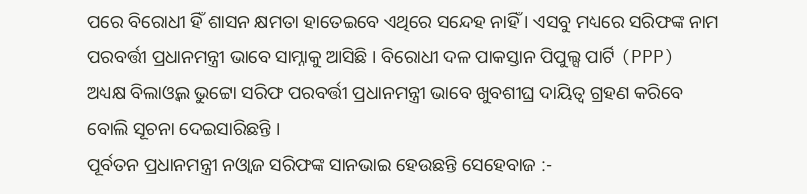ପରେ ବିରୋଧୀ ହିଁ ଶାସନ କ୍ଷମତା ହାତେଇବେ ଏଥିରେ ସନ୍ଦେହ ନାହିଁ । ଏସବୁ ମଧ୍ୟରେ ସରିଫଙ୍କ ନାମ ପରବର୍ତ୍ତୀ ପ୍ରଧାନମନ୍ତ୍ରୀ ଭାବେ ସାମ୍ନାକୁ ଆସିଛି । ବିରୋଧୀ ଦଳ ପାକସ୍ତାନ ପିପୁଲ୍ସ ପାର୍ଟି (PPP) ଅଧ୍ୟକ୍ଷ ବିଲାଓ୍ବଲ ଭୁଟ୍ଟୋ ସରିଫ ପରବର୍ତ୍ତୀ ପ୍ରଧାନମନ୍ତ୍ରୀ ଭାବେ ଖୁବଶୀଘ୍ର ଦାୟିତ୍ବ ଗ୍ରହଣ କରିବେ ବୋଲି ସୂଚନା ଦେଇସାରିଛନ୍ତି ।
ପୂର୍ବତନ ପ୍ରଧାନମନ୍ତ୍ରୀ ନଓ୍ବାଜ ସରିଫଙ୍କ ସାନଭାଇ ହେଉଛନ୍ତି ସେହେବାଜ :-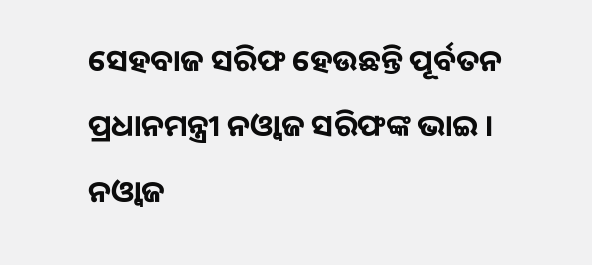ସେହବାଜ ସରିଫ ହେଉଛନ୍ତି ପୂର୍ବତନ ପ୍ରଧାନମନ୍ତ୍ରୀ ନଓ୍ବାଜ ସରିଫଙ୍କ ଭାଇ । ନଓ୍ବାଜ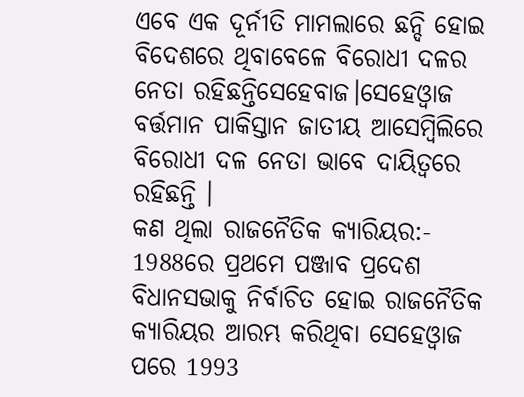ଏବେ ଏକ ଦୂର୍ନୀତି ମାମଲାରେ ଛନ୍ଦି ହୋଇ ବିଦେଶରେ ଥିବାବେଳେ ବିରୋଧୀ ଦଳର ନେତା ରହିଛନ୍ତିସେହେବାଜ।ସେହେଓ୍ବାଜ ବର୍ତ୍ତମାନ ପାକିସ୍ତାନ ଜାତୀୟ ଆସେମ୍ବିଲିରେ ବିରୋଧୀ ଦଳ ନେତା ଭାବେ ଦାୟିତ୍ବରେ ରହିଛନ୍ତି ।
କଣ ଥିଲା ରାଜନୈତିକ କ୍ୟାରିୟର:-
1988ରେ ପ୍ରଥମେ ପଞ୍ଜାବ ପ୍ରଦେଶ ବିଧାନସଭାକୁ ନିର୍ବାଚିତ ହୋଇ ରାଜନୈତିକ କ୍ୟାରିୟର ଆରମ୍ଭ କରିଥିବା ସେହେଓ୍ବାଜ ପରେ 1993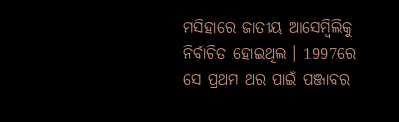ମସିହାରେ ଜାତୀୟ ଆସେମ୍ବିଲିକୁ ନିର୍ବାଚିତ ହୋଇଥିଲ । 1997ରେ ସେ ପ୍ରଥମ ଥର ପାଇଁ ପଞ୍ଜାବର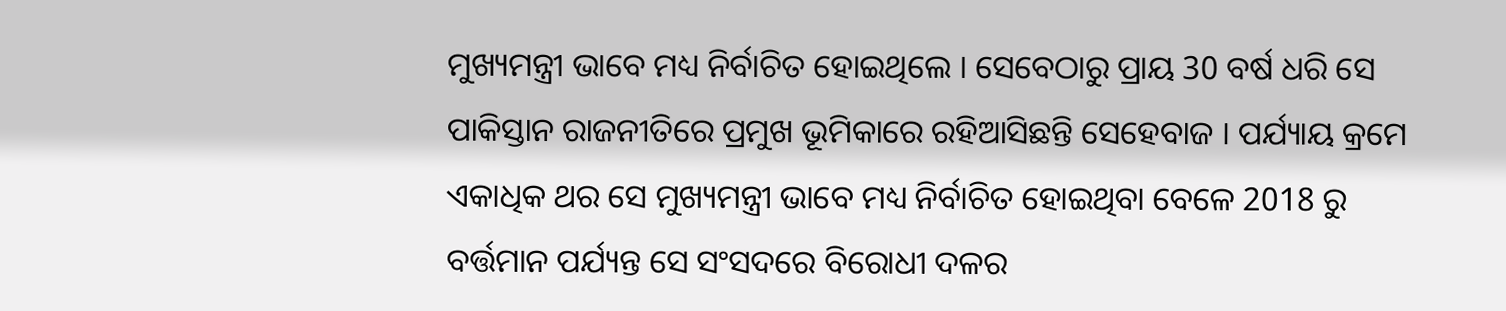ମୁଖ୍ୟମନ୍ତ୍ରୀ ଭାବେ ମଧ୍ୟ ନିର୍ବାଚିତ ହୋଇଥିଲେ । ସେବେଠାରୁ ପ୍ରାୟ 30 ବର୍ଷ ଧରି ସେ ପାକିସ୍ତାନ ରାଜନୀତିରେ ପ୍ରମୁଖ ଭୂମିକାରେ ରହିଆସିଛନ୍ତି ସେହେବାଜ । ପର୍ଯ୍ୟାୟ କ୍ରମେ ଏକାଧିକ ଥର ସେ ମୁଖ୍ୟମନ୍ତ୍ରୀ ଭାବେ ମଧ୍ୟ ନିର୍ବାଚିତ ହୋଇଥିବା ବେଳେ 2018 ରୁ ବର୍ତ୍ତମାନ ପର୍ଯ୍ୟନ୍ତ ସେ ସଂସଦରେ ବିରୋଧୀ ଦଳର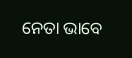ନେତା ଭାବେ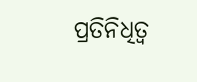ପ୍ରତିନିଧିତ୍ବ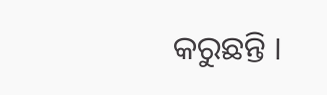କରୁଛନ୍ତି ।